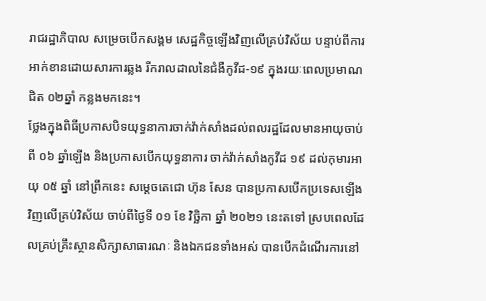រាជរដ្ឋាភិបាល សម្រេចបើកសង្គម សេដ្ឋកិច្ចឡើងវិញលើគ្រប់វិស័យ បន្ទាប់ពីការអាក់ខានដោយសារការឆ្លង រីករាលដាលនៃជំងឺកូវីដ-១៩ ក្នុងរយៈពេលប្រមាណជិត ០២ឆ្នាំ កន្លងមកនេះ។
ថ្លែងក្នុងពិធីប្រកាសបិទយុទ្ធនាការចាក់វ៉ាក់សាំងដល់ពលរដ្ឋដែលមានអាយុចាប់ពី ០៦ ឆ្នាំឡើង និងប្រកាសបើកយុទ្ធនាការ ចាក់វ៉ាក់សាំងកូវីដ ១៩ ដល់កុមារអាយុ ០៥ ឆ្នាំ នៅព្រឹកនេះ សម្តេចតេជោ ហ៊ុន សែន បានប្រកាសបើកប្រទេសឡើងវិញលើគ្រប់វិស័យ ចាប់ពីថ្ងៃទី ០១ ខែ វិច្ឆិកា ឆ្នាំ ២០២១ នេះតទៅ ស្របពេលដែលគ្រប់គ្រឹះស្ថានសិក្សាសាធារណៈ និងឯកជនទាំងអស់ បានបើកដំណើរការនៅ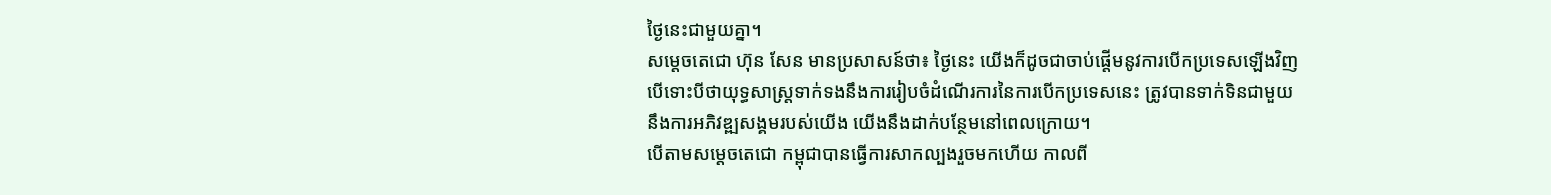ថ្ងៃនេះជាមួយគ្នា។
សម្តេចតេជោ ហ៊ុន សែន មានប្រសាសន៍ថា៖ ថ្ងៃនេះ យើងក៏ដូចជាចាប់ផ្តើមនូវការបើកប្រទេសឡើងវិញ បើទោះបីថាយុទ្ធសាស្ត្រទាក់ទងនឹងការរៀបចំដំណើរការនៃការបើកប្រទេសនេះ ត្រូវបានទាក់ទិនជាមួយនឹងការអភិវឌ្ឍសង្គមរបស់យើង យើងនឹងដាក់បន្ថែមនៅពេលក្រោយ។
បើតាមសម្តេចតេជោ កម្ពុជាបានធ្វើការសាកល្បងរួចមកហើយ កាលពី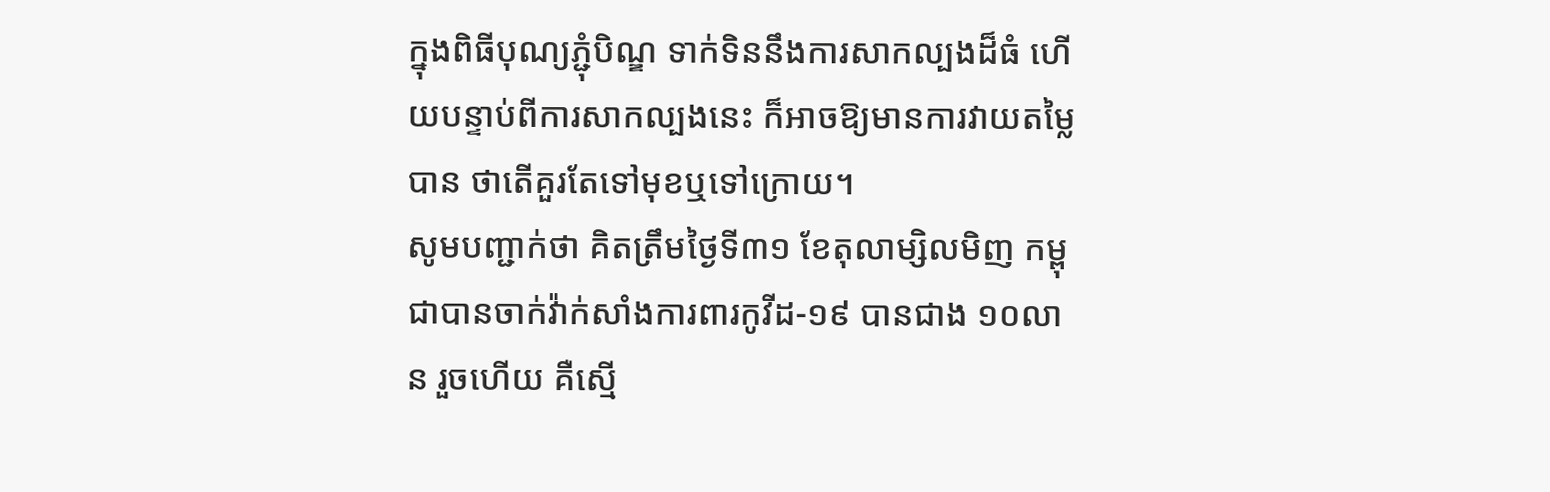ក្នុងពិធីបុណ្យភ្ជុំបិណ្ឌ ទាក់ទិននឹងការសាកល្បងដ៏ធំ ហើយបន្ទាប់ពីការសាកល្បងនេះ ក៏អាចឱ្យមានការវាយតម្លៃបាន ថាតើគួរតែទៅមុខឬទៅក្រោយ។
សូមបញ្ជាក់ថា គិតត្រឹមថ្ងៃទី៣១ ខែតុលាម្សិលមិញ កម្ពុជាបានចាក់វ៉ាក់សាំងការពារកូវីដ-១៩ បានជាង ១០លាន រួចហើយ គឺស្មើ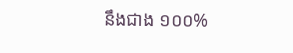នឹងជាង ១០០%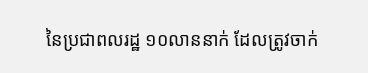នៃប្រជាពលរដ្ឋ ១០លាននាក់ ដែលត្រូវចាក់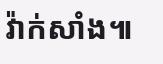វ៉ាក់សាំង៕